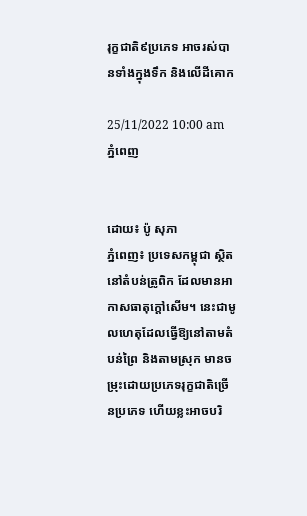រុក្ខជាតិ៩ប្រភេទ អាចរស់បានទាំងក្នុងទឹក និងលើដីគោក

25/11/2022 10:00 am ភ្នំពេញ


ដោយ៖ ប៉ូ សុភា
ភ្នំពេញ៖ ប្រទេសកម្ពុជា ស្ថិតនៅតំបន់ត្រូពិក ដែលមានអាកាសធាតុក្ដៅសើម។ នេះជាមូលហេតុដែលធ្វើឱ្យនៅតាមតំបន់ព្រៃ និងតាមស្រុក មានចម្រុះដោយប្រភេទរុក្ខជាតិច្រើនប្រភេទ ហើយខ្លះអាចបរិ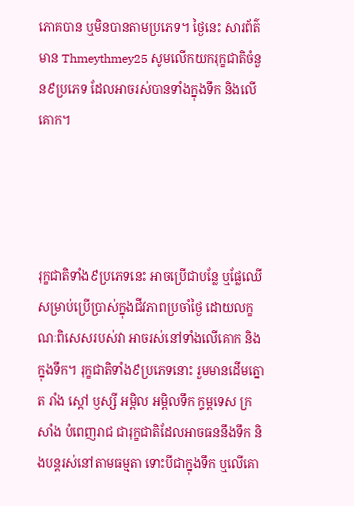ភោគបាន ឬមិនបានតាមប្រភេទ។ ថ្ងៃនេះ សារព័ត៌មាន Thmeythmey25 សូមលើកយករុក្ខជាតិចំនួន៩ប្រភេទ ដែលអាចរស់បានទាំងក្នុងទឹក និងលើគោក។




រុក្ខជាតិទាំង៩ប្រភេទនេះ អាចប្រើជាបន្លែ ឬផ្លែឈើ សម្រាប់ប្រើប្រាស់ក្នុងជីវភាពប្រចាំថ្ងៃ ដោយលក្ខណៈពិសេសរបស់វា អាចរស់នៅទាំងលើគោក និងក្នុងទឹក។ រុក្ខជាតិទាំង៩ប្រភេទនោះ រួមមានដើមត្នោត រាំង ស្ដៅ ឫស្សី អម្ពិល អម្ពិលទឹក ក្ទម្ពទេស ក្រសាំង បំពេញរាជ ជារុក្ខជាតិដែលអាចធននឹងទឹក និងបន្តរស់នៅតាមធម្មតា ទោះបីជាក្នុងទឹក ឬលើគោ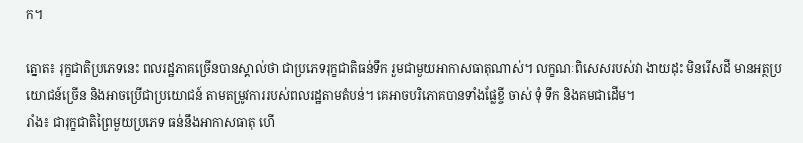ក។

ត្នោត៖ រុក្ខជាតិប្រភេទនេះ ពលរដ្ឋភាគច្រើនបានស្គាល់ថា ជាប្រភេទរុក្ខជាតិធន់ទឹក រួមជាមួយអាកាសធាតុណាស់។ លក្ខណៈពិសេសរបស់វា ងាយដុះ មិនរើសដី មានអត្ថប្រយោជន៍ច្រើន និងអាចប្រើជាប្រយោជន៍ តាមតម្រូវការរបស់ពលរដ្ឋតាមតំបន់។ គេអាចបរិភោគបានទាំងផ្លែខ្ចី ចាស់ ទុំ ទឹក និងគមជាដើម។
រាំង៖ ជារុក្ខជាតិព្រៃមួយប្រភេទ ធន់នឹងអាកាសធាតុ ហើ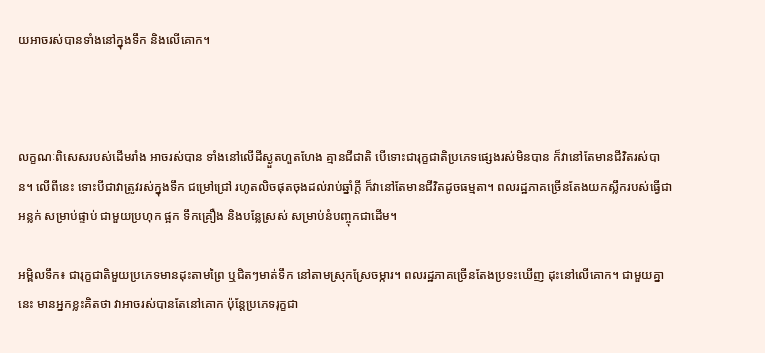យអាចរស់បានទាំងនៅក្នុងទឹក និងលើគោក។



លក្ខណៈពិសេសរបស់ដើមរាំង អាចរស់បាន ទាំងនៅលើដីស្ងួតហួតហែង គ្មានជីជាតិ បើទោះជារុក្ខជាតិប្រភេទផ្សេងរស់មិនបាន ក៏វានៅតែមានជីវិតរស់បាន។ លើពីនេះ ទោះបីជាវាត្រូវរស់ក្នុងទឹក ជម្រៅជ្រៅ រហូតលិចផុតចុងដល់រាប់ឆ្នាំក្តី ក៏វានៅតែមានជីវិតដូចធម្មតា។ ពលរដ្ឋភាគច្រើនតែងយកស្លឹករបស់ធ្វើជាអន្លក់ សម្រាប់ផ្ទាប់ ជាមួយប្រហុក ផ្អក ទឹកគ្រឿង និងបន្លែស្រស់ សម្រាប់នំបញ្ចុកជាដើម។

អម្ពិលទឹក៖ ជារុក្ខជាតិមួយប្រភេទមានដុះតាមព្រៃ ឬជិតៗមាត់ទឹក នៅតាមស្រុកស្រែចម្ការ។ ពលរដ្ឋភាគច្រើនតែងប្រទះឃើញ ដុះនៅលើគោក។ ជាមួយគ្នានេះ មានអ្នកខ្លះគិតថា វាអាចរស់បានតែនៅគោក ប៉ុន្ដែប្រភេទរុក្ខជា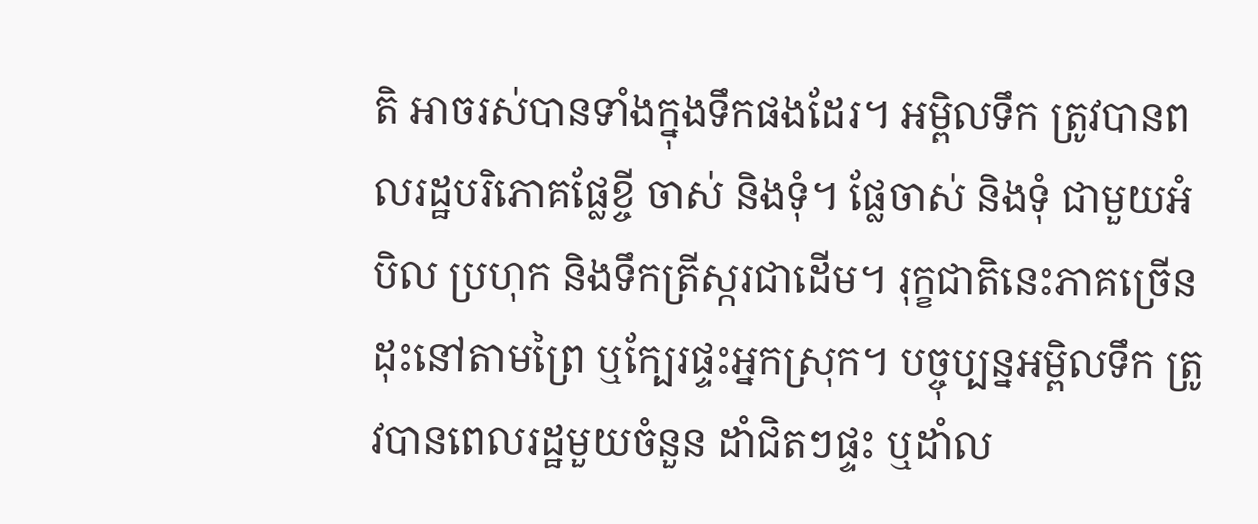តិ អាចរស់បានទាំងក្នុងទឹកផងដែរ។ អម្ពិលទឹក ត្រូវបានពលរដ្ឋបរិភោគផ្លែខ្ចី ចាស់ និងទុំ។ ផ្លែចាស់ និងទុំ ជាមួយអំបិល ប្រហុក និងទឹកត្រីស្ករជាដើម។ រុក្ខជាតិនេះភាគច្រើន ដុះនៅតាមព្រៃ ឬក្បែរផ្ទះអ្នកស្រុក។ បច្ចុប្បន្នអម្ពិលទឹក ត្រូវបានពេលរដ្ឋមួយចំនួន ដាំជិតៗផ្ទះ ឬដាំល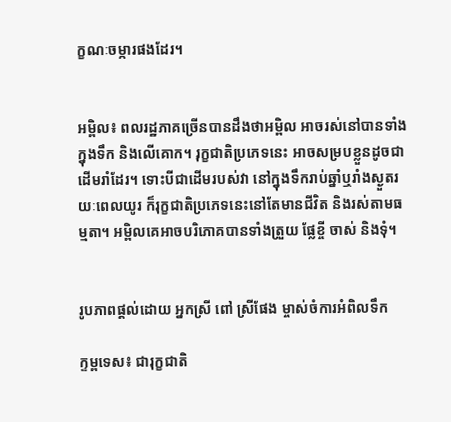ក្ខណៈចម្ការផងដែរ។


អម្ពិល៖ ពលរដ្ឋភាគច្រើនបានដឹងថាអម្ពិល អាចរស់នៅបានទាំងក្នុងទឹក និងលើគោក។ រុក្ខជាតិប្រភេទនេះ អាចសម្របខ្លួនដូចជាដើមរាំដែរ។ ទោះបីជាដើមរបស់វា នៅក្នុងទឹករាប់ឆ្នាំឬរាំងស្ងួតរយៈពេលយូរ ក៏រុក្ខជាតិប្រភេទនេះនៅតែមានជីវិត និងរស់តាមធម្មតា។ អម្ពិលគេអាចបរិភោគបានទាំងត្រួយ ផ្លែខ្ចី ចាស់ និងទុំ។


រូបភាពផ្ដល់ដោយ អ្នកស្រី ពៅ ស្រីផែង ម្ចាស់ចំការអំពិលទឹក

ក្ទម្ពទេស៖ ជារុក្ខជាតិ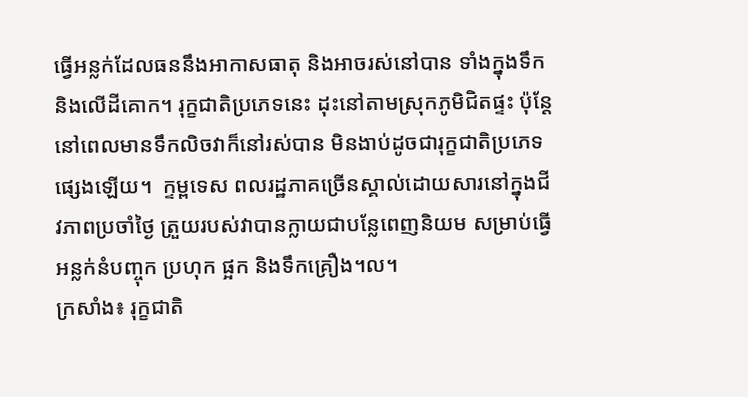ធ្វើអន្លក់ដែលធននឹងអាកាសធាតុ និងអាចរស់នៅបាន ទាំងក្នុងទឹក និងលើដីគោក។ រុក្ខជាតិប្រភេទនេះ ដុះនៅតាមស្រុកភូមិជិតផ្ទះ ប៉ុន្តែនៅពេលមានទឹកលិចវាក៏នៅរស់បាន មិនងាប់ដូចជារុក្ខជាតិប្រភេទផ្សេងឡើយ។  ក្ទម្ពទេស ពលរដ្ឋភាគច្រើនស្គាល់ដោយសារនៅក្នុងជីវភាពប្រចាំថ្ងៃ ត្រួយរបស់វាបានក្លាយជាបន្លែពេញនិយម សម្រាប់ធ្វើអន្លក់នំបញ្ចុក ប្រហុក ផ្អក និងទឹកគ្រឿង។ល។
ក្រសាំង៖ រុក្ខជាតិ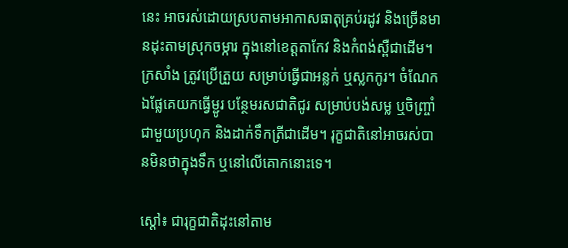នេះ អាចរស់ដោយស្របតាមអាកាសធាតុគ្រប់រដូវ និងច្រើនមានដុះតាមស្រុកចម្ការ ក្នុងនៅខេត្តតាកែវ និងកំពង់ស្ពឺជាដើម។ ក្រសាំង ត្រូវប្រើត្រួយ សម្រាប់ធ្វើជាអន្លក់ ឬស្លកកូរ។ ចំណែកឯផ្លែគេយកធ្វើម្ជូរ បន្ថែមរសជាតិជូរ សម្រាប់បង់សម្ល ឬចិញ្ច្រាំជាមួយប្រហុក និងដាក់ទឹកត្រីជាដើម។ រុក្ខជាតិនៅអាចរស់បានមិនថាក្នុងទឹក ឬនៅលើគោកនោះទេ។

ស្ដៅ៖ ជារុក្ខជាតិដុះនៅតាម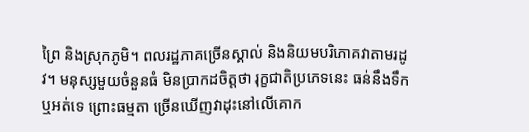ព្រៃ និងស្រុកភូមិ។ ពលរដ្ឋភាគច្រើនស្គាល់ និងនិយមបរិភោគវាតាមរដូវ។ មនុស្សមួយចំនួនធំ មិនប្រាកដចិត្តថា រុក្ខជាតិប្រភេទនេះ ធន់នឹងទឹក ឬអត់ទេ ព្រោះធម្មតា ច្រើនឃើញវាដុះនៅលើគោក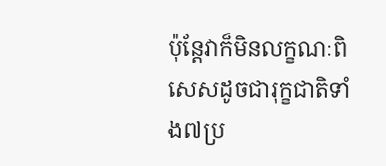ប៉ុន្ដែវាក៏មិនលក្ខណៈពិសេសដូចជារុក្ខជាតិទាំង៧ប្រ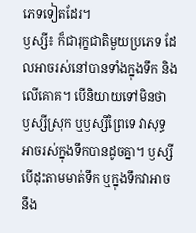ភេទទៀតដែរ។
ឫស្សី៖ ក៏ជារុក្ខជាតិមួយប្រភេទ ដែលអាចរស់នៅបានទាំងក្នុងទឹក និងលើគោគ។ បើនិយាយទៅមិនថា ឫស្សីស្រុក ឬឫស្សីព្រៃទេ វាសុទ្ធអាចរស់ក្នុងទឹកបានដូចគ្នា។ ឫស្សីបើដុះតាមមាត់ទឹក ឬក្នុងទឹកវាអាចនឹង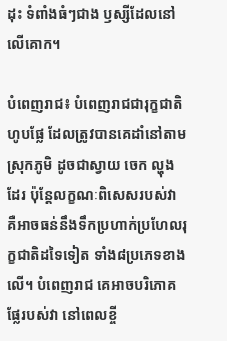ដុះ ទំពាំងធំៗជាង ឫស្សីដែលនៅលើគោក។

បំពេញរាជ៖ បំពេញរាជជារុក្ខជាតិហូបផ្លែ ដែលត្រូវបានគេដាំនៅតាមស្រុកភូមិ ដូចជាស្វាយ ចេក ល្ហុងដែរ ប៉ុន្ដែលក្ខណៈពិសេសរបស់វា គឺអាចធន់នឹងទឹកប្រហាក់ប្រហែលរុក្ខជាតិដទៃទៀត ទាំង៨ប្រភេទខាងលើ។ បំពេញរាជ គេអាចបរិភោគផ្លែរបស់វា នៅពេលខ្ចី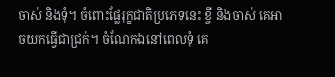ចាស់ និងទុំ។ ចំពោះផ្លែរុក្ខជាតិប្រភេទនេះ ខ្ចី និងចាស់ គេអាចយកធ្វើជាជ្រក់។ ចំណែកឯនៅពេលទុំ គេ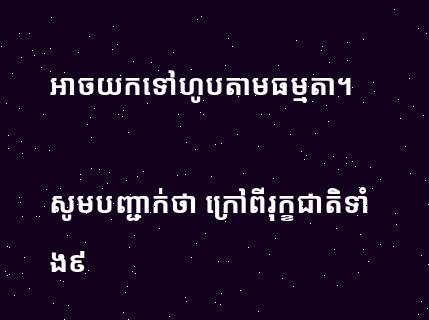អាចយកទៅហូបតាមធម្មតា។

សូមបញ្ជាក់ថា ក្រៅពីរុក្ខជាតិទាំង៩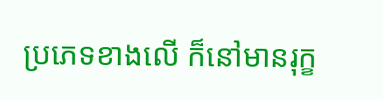ប្រភេទខាងលើ ក៏នៅមានរុក្ខ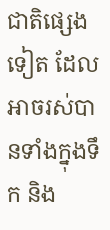ជាតិផ្សេងទៀត ដែលអាចរស់បានទាំងក្នុងទឹក និង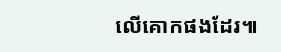លើគោកផងដែរ៕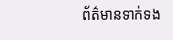ព័ត៌មានទាក់ទង